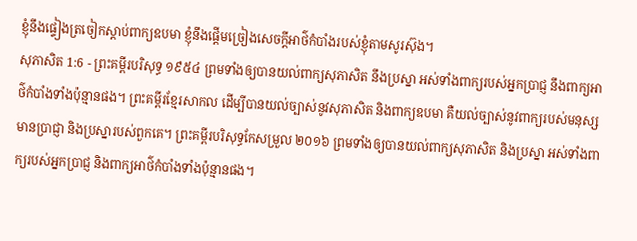ខ្ញុំនឹងផ្ទៀងត្រចៀកស្តាប់ពាក្យឧបមា ខ្ញុំនឹងផ្តើមច្រៀងសេចក្ដីអាថ៌កំបាំងរបស់ខ្ញុំតាមសូរស៊ុង។
សុភាសិត 1:6 - ព្រះគម្ពីរបរិសុទ្ធ ១៩៥៤ ព្រមទាំងឲ្យបានយល់ពាក្យសុភាសិត នឹងប្រស្នា អស់ទាំងពាក្យរបស់អ្នកប្រាជ្ញ នឹងពាក្យអាថ៌កំបាំងទាំងប៉ុន្មានផង។ ព្រះគម្ពីរខ្មែរសាកល ដើម្បីបានយល់ច្បាស់នូវសុភាសិត និងពាក្យឧបមា គឺយល់ច្បាស់នូវពាក្យរបស់មនុស្សមានប្រាជ្ញា និងប្រស្នារបស់ពួកគេ។ ព្រះគម្ពីរបរិសុទ្ធកែសម្រួល ២០១៦ ព្រមទាំងឲ្យបានយល់ពាក្យសុភាសិត និងប្រស្នា អស់ទាំងពាក្យរបស់អ្នកប្រាជ្ញ និងពាក្យអាថ៌កំបាំងទាំងប៉ុន្មានផង។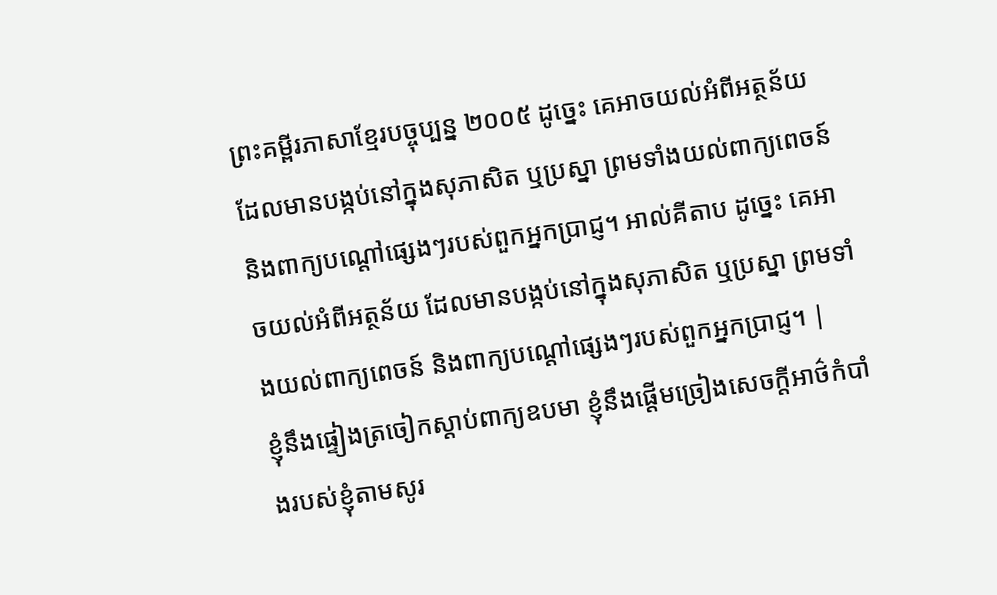ព្រះគម្ពីរភាសាខ្មែរបច្ចុប្បន្ន ២០០៥ ដូច្នេះ គេអាចយល់អំពីអត្ថន័យ ដែលមានបង្កប់នៅក្នុងសុភាសិត ឬប្រស្នា ព្រមទាំងយល់ពាក្យពេចន៍ និងពាក្យបណ្ដៅផ្សេងៗរបស់ពួកអ្នកប្រាជ្ញ។ អាល់គីតាប ដូច្នេះ គេអាចយល់អំពីអត្ថន័យ ដែលមានបង្កប់នៅក្នុងសុភាសិត ឬប្រស្នា ព្រមទាំងយល់ពាក្យពេចន៍ និងពាក្យបណ្ដៅផ្សេងៗរបស់ពួកអ្នកប្រាជ្ញ។ |
ខ្ញុំនឹងផ្ទៀងត្រចៀកស្តាប់ពាក្យឧបមា ខ្ញុំនឹងផ្តើមច្រៀងសេចក្ដីអាថ៌កំបាំងរបស់ខ្ញុំតាមសូរ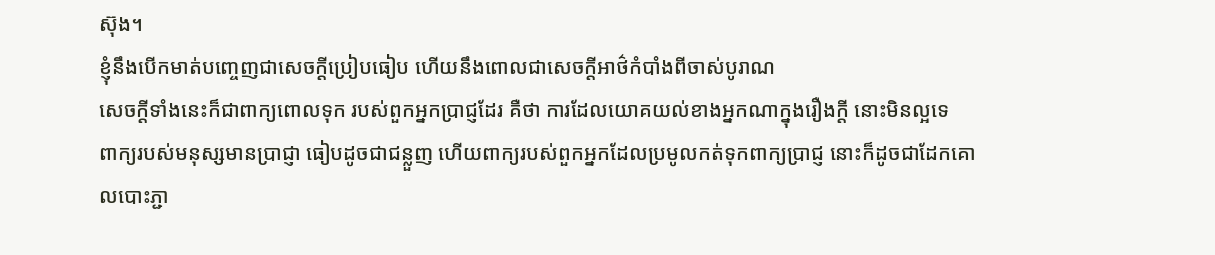ស៊ុង។
ខ្ញុំនឹងបើកមាត់បញ្ចេញជាសេចក្ដីប្រៀបធៀប ហើយនឹងពោលជាសេចក្ដីអាថ៌កំបាំងពីចាស់បូរាណ
សេចក្ដីទាំងនេះក៏ជាពាក្យពោលទុក របស់ពួកអ្នកប្រាជ្ញដែរ គឺថា ការដែលយោគយល់ខាងអ្នកណាក្នុងរឿងក្តី នោះមិនល្អទេ
ពាក្យរបស់មនុស្សមានប្រាជ្ញា ធៀបដូចជាជន្លួញ ហើយពាក្យរបស់ពួកអ្នកដែលប្រមូលកត់ទុកពាក្យប្រាជ្ញ នោះក៏ដូចជាដែកគោលបោះភ្ជា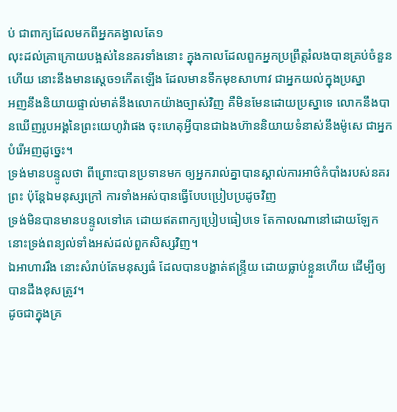ប់ ជាពាក្យដែលមកពីអ្នកគង្វាលតែ១
លុះដល់គ្រាក្រោយបង្អស់នៃនគរទាំងនោះ ក្នុងកាលដែលពួកអ្នកប្រព្រឹត្តរំលងបានគ្រប់ចំនួនហើយ នោះនឹងមានស្តេច១កើតឡើង ដែលមានទឹកមុខសាហាវ ជាអ្នកយល់ក្នុងប្រស្នា
អញនឹងនិយាយផ្ទាល់មាត់នឹងលោកយ៉ាងច្បាស់វិញ គឺមិនមែនដោយប្រស្នាទេ លោកនឹងបានឃើញរូបអង្គនៃព្រះយេហូវ៉ាផង ចុះហេតុអ្វីបានជាឯងហ៊ាននិយាយទំនាស់នឹងម៉ូសេ ជាអ្នកបំរើអញដូច្នេះ។
ទ្រង់មានបន្ទូលថា ពីព្រោះបានប្រទានមក ឲ្យអ្នករាល់គ្នាបានស្គាល់ការអាថ៌កំបាំងរបស់នគរព្រះ ប៉ុន្តែឯមនុស្សក្រៅ ការទាំងអស់បានធ្វើបែបប្រៀបប្រដូចវិញ
ទ្រង់មិនបានមានបន្ទូលទៅគេ ដោយឥតពាក្យប្រៀបធៀបទេ តែកាលណានៅដោយឡែក នោះទ្រង់ពន្យល់ទាំងអស់ដល់ពួកសិស្សវិញ។
ឯអាហាររឹង នោះសំរាប់តែមនុស្សធំ ដែលបានបង្ហាត់ឥន្ទ្រីយ ដោយធ្លាប់ខ្លួនហើយ ដើម្បីឲ្យបានដឹងខុសត្រូវ។
ដូចជាក្នុងគ្រ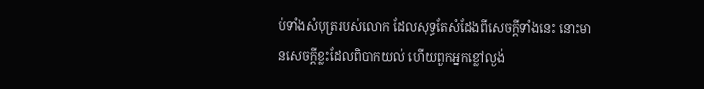ប់ទាំងសំបុត្ររបស់លោក ដែលសុទ្ធតែសំដែងពីសេចក្ដីទាំងនេះ នោះមានសេចក្ដីខ្លះដែលពិបាកយល់ ហើយពួកអ្នកខ្លៅល្ងង់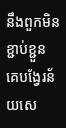នឹងពួកមិនខ្ជាប់ខ្ជួន គេបង្វែរន័យសេ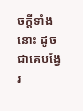ចក្ដីទាំងនោះ ដូចជាគេបង្វែរ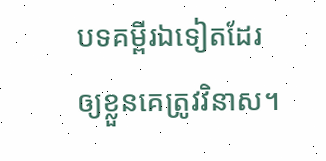បទគម្ពីរឯទៀតដែរ ឲ្យខ្លួនគេត្រូវវិនាស។